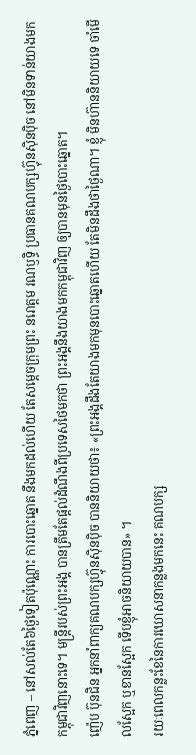ភ្នំពេញ – នៅសល់តែ៦ថ្ងៃទៀតប៉ុណ្ណោះ ការបោះឆ្នោត នឹងមកដល់ហើយ តែសម្តេចក្រុមព្រះ នរោត្តម រណឫទ្ធិ ប្រធានគណបក្សហ្វ៊ុនស៊ិនប៉ិច នៅមិនទាន់យាងមកកម្ពុជាវិញនោះទេ។ មន្ត្រីរបស់ព្រះអង្គ បានត្រឹមតែផ្តល់ដំណឹងពីប្រទេសថៃមកថា ព្រះអង្គនឹងយាងមកកម្ពុជាវិញ ឲ្យបានមុនថ្ងៃបោះឆ្នោត។
ញ៉េប ប៊ុនជិន អ្នកនាំពាក្យគណបក្សហ្វ៊ុនស៊ិនប៉ិច បាននិយាយថា៖ «ព្រះអង្គដឹងតែយាងមកមុនបោះឆ្នោតហើយ តែមិនដឹងថាថ្ងៃណា។ ខ្ញុំ មិនហ៊ាននិយាយទេ ចាំមើលស្អែក ឬខានស្អែក ទើបខ្ញុំអាចនិយាយបាន» ។
រយៈពេលកន្លះខែនៃការឃោសនាកន្លងមកនេះ គណបក្ស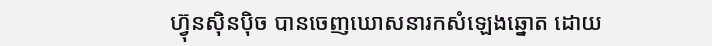ហ្វ៊ុនស៊ិនប៉ិច បានចេញឃោសនារកសំឡេងឆ្នោត ដោយ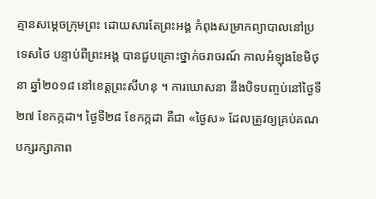គ្មានសម្តេចក្រុមព្រះ ដោយសារតែព្រះអង្គ កំពុងសម្រាកព្យាបាលនៅប្រទេសថៃ បន្ទាប់ពីព្រះអង្គ បានជួបគ្រោះថ្នាក់ចរាចរណ៍ កាលអំឡុងខែមិថុនា ឆ្នាំ២០១៨ នៅខេត្តព្រះសីហនុ ។ ការឃោសនា នឹងបិទបញ្ចប់នៅថ្ងៃទី២៧ ខែកក្កដា។ ថ្ងៃទី២៨ ខែកក្កដា គឺជា «ថ្ងៃស» ដែលត្រូវឲ្យគ្រប់គណបក្សរក្សាភាព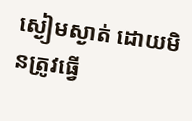ស្ងៀមស្ងាត់ ដោយមិនត្រូវធ្វើ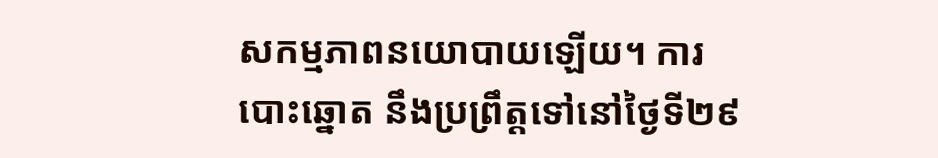សកម្មភាពនយោបាយឡើយ។ ការបោះឆ្នោត នឹងប្រព្រឹត្តទៅនៅថ្ងៃទី២៩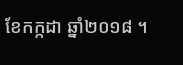ខែកក្កដា ឆ្នាំ២០១៨ ។